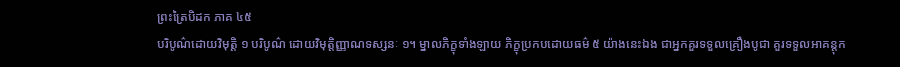ព្រះត្រៃបិដក ភាគ ៤៥
បរិបូណ៌ដោយវិមុត្តិ ១ បរិបូណ៌ ដោយវិមុត្តិញ្ញាណទស្សនៈ ១។ ម្នាលភិក្ខុទាំងឡាយ ភិក្ខុប្រកបដោយធម៌ ៥ យ៉ាងនេះឯង ជាអ្នកគួរទទួលគ្រឿងបូជា គួរទទួលអាគន្តុក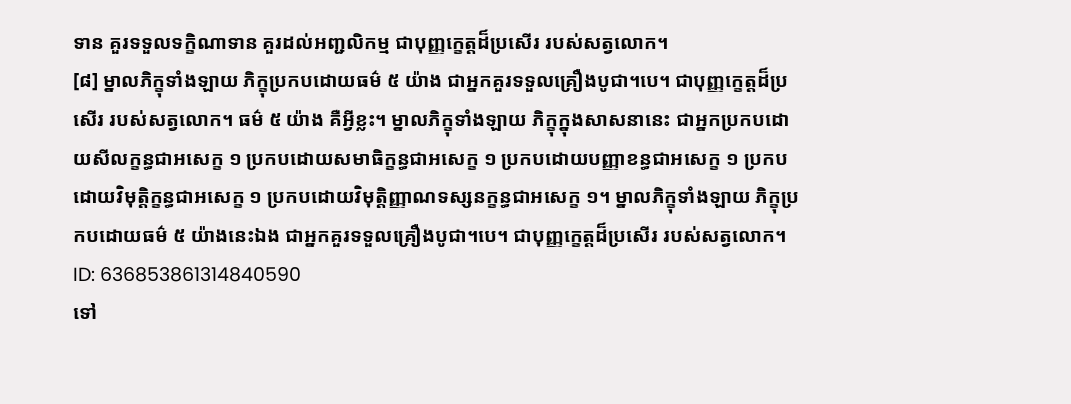ទាន គួរទទួលទក្ខិណាទាន គួរដល់អញ្ជលិកម្ម ជាបុញ្ញក្ខេត្តដ៏ប្រសើរ របស់សត្វលោក។
[៨] ម្នាលភិក្ខុទាំងឡាយ ភិក្ខុប្រកបដោយធម៌ ៥ យ៉ាង ជាអ្នកគួរទទួលគ្រឿងបូជា។បេ។ ជាបុញ្ញក្ខេត្តដ៏ប្រសើរ របស់សត្វលោក។ ធម៌ ៥ យ៉ាង គឺអ្វីខ្លះ។ ម្នាលភិក្ខុទាំងឡាយ ភិក្ខុក្នុងសាសនានេះ ជាអ្នកប្រកបដោយសីលក្ខន្ធជាអសេក្ខ ១ ប្រកបដោយសមាធិក្ខន្ធជាអសេក្ខ ១ ប្រកបដោយបញ្ញាខន្ធជាអសេក្ខ ១ ប្រកបដោយវិមុត្តិក្ខន្ធជាអសេក្ខ ១ ប្រកបដោយវិមុត្តិញ្ញាណទស្សនក្ខន្ធជាអសេក្ខ ១។ ម្នាលភិក្ខុទាំងឡាយ ភិក្ខុប្រកបដោយធម៌ ៥ យ៉ាងនេះឯង ជាអ្នកគួរទទួលគ្រឿងបូជា។បេ។ ជាបុញ្ញក្ខេត្តដ៏ប្រសើរ របស់សត្វលោក។
ID: 636853861314840590
ទៅ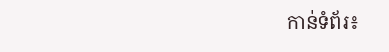កាន់ទំព័រ៖